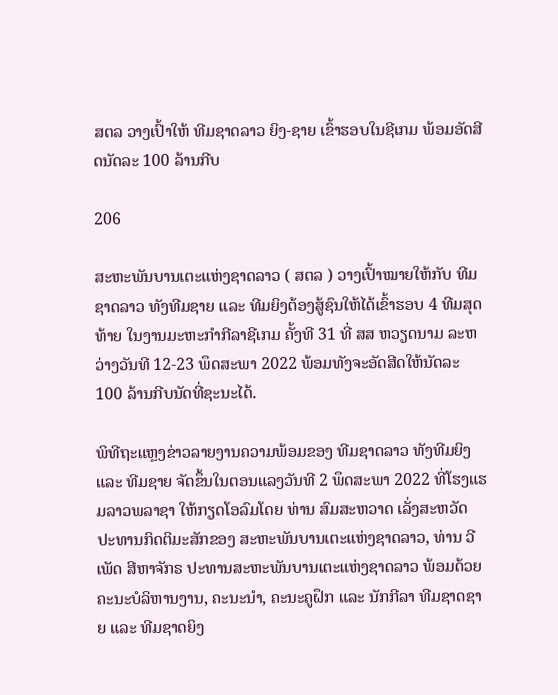ສຕລ ວາງເປົ້າໃຫ້ ທີມຊາດລາວ ຍິງ-ຊາຍ ເຂົ້າຮອບໃນຊີເກມ ພ້ອມອັດສີດນັດລະ 100 ລ້ານກີບ

206

ສະຫະພັນບານເຕະແຫ່ງຊາດລາວ ( ສຕລ ) ວາງເປົ້າໝາຍໃຫ້ກັບ ທີມຊາດລາວ ທັງທີມຊາຍ ແລະ ທີມຍິງຕ້ອງສູ້ຊົນໃຫ້ໄດ້ເຂົ້າຮອບ 4 ທີມສຸດທ້າຍ ໃນງານມະຫະກໍາກີລາຊີເກມ ຄັ້ງທີ 31 ທີ່ ສສ ຫວຽດນາມ ລະຫວ່າງວັນທີ 12-23 ພຶດສະພາ 2022 ພ້ອມທັງຈະອັດສີດໃຫ້ນັດລະ 100 ລ້ານກີບນັດທີ່ຊະນະໄດ້.

ພິທີຖະແຫຼງຂ່າວລາຍງານຄວາມພ້ອມຂອງ ທີມຊາດລາວ ທັງທີມຍິງ ແລະ ທີມຊາຍ ຈັດຂຶ້ນໃນຕອນແລງວັນທີ 2 ພຶດສະພາ 2022 ທີ່ໂຮງແຮມລາວພລາຊາ ໃຫ້ກຽດໂອລົມໂດຍ ທ່ານ ສົມສະຫວາດ ເລັ່ງສະຫວັດ ປະທານກິດຕິມະສັກຂອງ ສະຫະພັນບານເຕະແຫ່ງຊາດລາວ, ທ່ານ ວີເພັດ ສີຫາຈັກຣ ປະທານສະຫະພັນບານເຕະແຫ່ງຊາດລາວ ພ້ອມດ້ວຍຄະນະບໍລິຫານງານ, ຄະນະນໍາ, ຄະນະຄູຝຶກ ແລະ ນັກກີລາ ທີມຊາດຊາຍ ແລະ ທີມຊາດຍິງ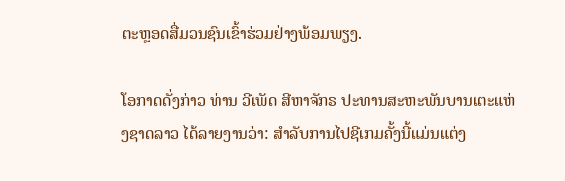ຕະຫຼອດສື່ມວນຊົນເຂົ້າຮ່ວມຢ່າງພ້ອມພຽງ.

ໂອກາດດັ່ງກ່າວ ທ່ານ ວີເພັດ ສີຫາຈັກຣ ປະທານສະຫະພັນບານເຕະແຫ່ງຊາດລາວ ໄດ້ລາຍງານວ່າ: ສໍາລັບການໄປຊີເກມຄັ້ງນີ້ແມ່ນແຕ່ງ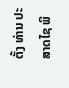ຕັ້ງ ທ່ານ ປະສາດໄຊ ພິ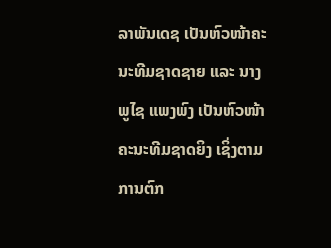ລາພັນເດຊ ເປັນຫົວໜ້າຄະນະທີມຊາດຊາຍ ແລະ ນາງ ພູໄຊ ແພງພົງ ເປັນຫົວໜ້າຄະນະທີມຊາດຍິງ ເຊິ່ງຕາມການຕົກ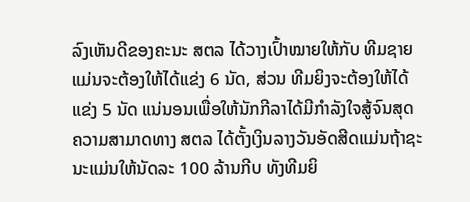ລົງເຫັນດີຂອງຄະນະ ສຕລ ໄດ້ວາງເປົ້າໝາຍໃຫ້ກັບ ທີມຊາຍ ແມ່ນຈະຕ້ອງໃຫ້ໄດ້ແຂ່ງ 6 ນັດ, ສ່ວນ ທີມຍິງຈະຕ້ອງໃຫ້ໄດ້ແຂ່ງ 5 ນັດ ແນ່ນອນເພື່ອໃຫ້ນັກກີລາໄດ້ມີກໍາລັງໃຈສູ້ຈົນສຸດຄວາມສາມາດທາງ ສຕລ ໄດ້ຕັ້ງເງິນລາງວັນອັດສີດແມ່ນຖ້າຊະນະແມ່ນໃຫ້ນັດລະ 100 ລ້ານກີບ ທັງທີມຍິ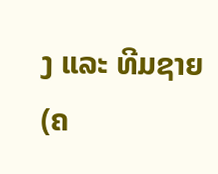ງ ແລະ ທີມຊາຍ (ຄ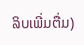ລິບເພີ່ມຕື່ມ)